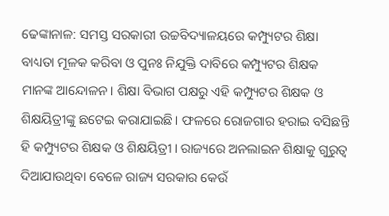ଢେଙ୍କାନାଳ: ସମସ୍ତ ସରକାରୀ ଉଚ୍ଚବିଦ୍ୟାଳୟରେ କମ୍ପ୍ୟୁଟର ଶିକ୍ଷା ବାଧ୍ୟତା ମୂଳକ କରିବା ଓ ପୁନଃ ନିଯୁକ୍ତି ଦାବିରେ କମ୍ପ୍ୟୁଟର ଶିକ୍ଷକ ମାନଙ୍କ ଆନ୍ଦୋଳନ। ଶିକ୍ଷା ବିଭାଗ ପକ୍ଷରୁ ଏହି କମ୍ପ୍ୟୁଟର ଶିକ୍ଷକ ଓ ଶିକ୍ଷୟିତ୍ରୀଙ୍କୁ ଛଟେଇ କରାଯାଇଛି। ଫଳରେ ରୋଜଗାର ହରାଇ ବସିଛନ୍ତି ହି କମ୍ପ୍ୟୁଟର ଶିକ୍ଷକ ଓ ଶିକ୍ଷୟିତ୍ରୀ। ରାଜ୍ୟରେ ଅନଲାଇନ ଶିକ୍ଷାକୁ ଗୁରୁତ୍ବ ଦିଆଯାଉଥିବା ବେଳେ ରାଜ୍ୟ ସରକାର କେଉଁ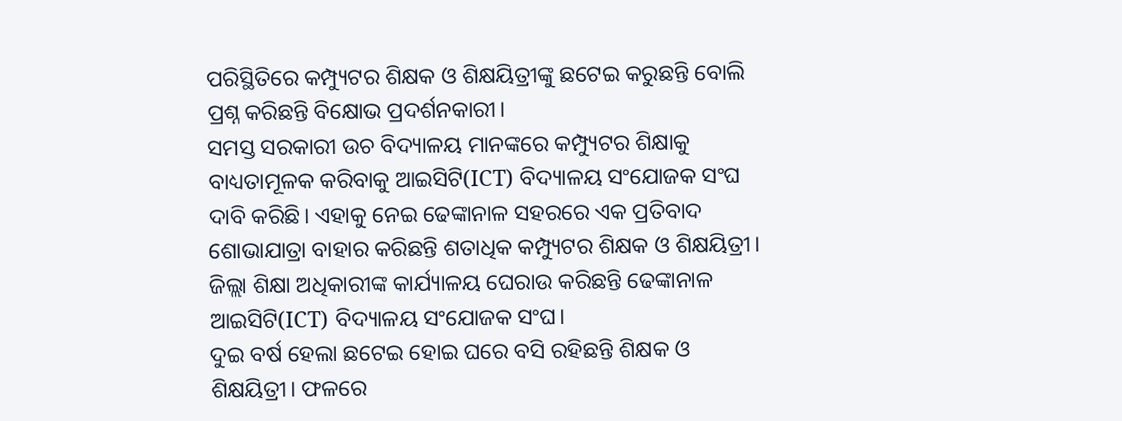ପରିସ୍ଥିତିରେ କମ୍ପ୍ୟୁଟର ଶିକ୍ଷକ ଓ ଶିକ୍ଷୟିତ୍ରୀଙ୍କୁ ଛଟେଇ କରୁଛନ୍ତି ବୋଲି ପ୍ରଶ୍ନ କରିଛନ୍ତି ବିକ୍ଷୋଭ ପ୍ରଦର୍ଶନକାରୀ।
ସମସ୍ତ ସରକାରୀ ଉଚ ବିଦ୍ୟାଳୟ ମାନଙ୍କରେ କମ୍ପ୍ୟୁଟର ଶିକ୍ଷାକୁ ବାଧ୍ୟତାମୂଳକ କରିବାକୁ ଆଇସିଟି(ICT) ବିଦ୍ୟାଳୟ ସଂଯୋଜକ ସଂଘ ଦାବି କରିଛି। ଏହାକୁ ନେଇ ଢେଙ୍କାନାଳ ସହରରେ ଏକ ପ୍ରତିବାଦ ଶୋଭାଯାତ୍ରା ବାହାର କରିଛନ୍ତି ଶତାଧିକ କମ୍ପ୍ୟୁଟର ଶିକ୍ଷକ ଓ ଶିକ୍ଷୟିତ୍ରୀ। ଜିଲ୍ଲା ଶିକ୍ଷା ଅଧିକାରୀଙ୍କ କାର୍ଯ୍ୟାଳୟ ଘେରାଉ କରିଛନ୍ତି ଢେଙ୍କାନାଳ ଆଇସିଟି(ICT) ବିଦ୍ୟାଳୟ ସଂଯୋଜକ ସଂଘ।
ଦୁଇ ବର୍ଷ ହେଲା ଛଟେଇ ହୋଇ ଘରେ ବସି ରହିଛନ୍ତି ଶିକ୍ଷକ ଓ ଶିକ୍ଷୟିତ୍ରୀ। ଫଳରେ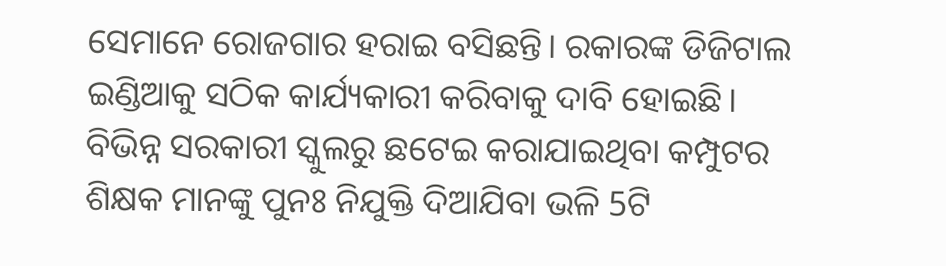ସେମାନେ ରୋଜଗାର ହରାଇ ବସିଛନ୍ତି। ରକାରଙ୍କ ଡିଜିଟାଲ ଇଣ୍ଡିଆକୁ ସଠିକ କାର୍ଯ୍ୟକାରୀ କରିବାକୁ ଦାବି ହୋଇଛି। ବିଭିନ୍ନ ସରକାରୀ ସ୍କୁଲରୁ ଛଟେଇ କରାଯାଇଥିବା କମ୍ପୁଟର ଶିକ୍ଷକ ମାନଙ୍କୁ ପୁନଃ ନିଯୁକ୍ତି ଦିଆଯିବା ଭଳି 5ଟି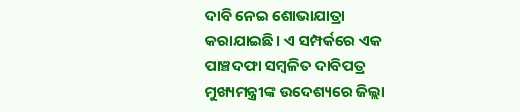ଦାବି ନେଇ ଶୋଭାଯାତ୍ରା କରାଯାଇଛି। ଏ ସମ୍ପର୍କରେ ଏକ ପାଞ୍ଚଦଫା ସମ୍ବଳିତ ଦାବିପତ୍ର ମୁଖ୍ୟମନ୍ତ୍ରୀଙ୍କ ଉଦେଶ୍ୟରେ ଜିଲ୍ଲା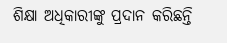ଶିକ୍ଷା ଅଧିକାରୀଙ୍କୁ ପ୍ରଦାନ କରିଛନ୍ତି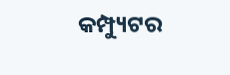କମ୍ପ୍ୟୁଟର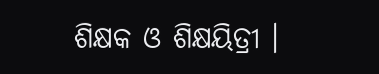ଶିକ୍ଷକ ଓ ଶିକ୍ଷୟିତ୍ରୀ ।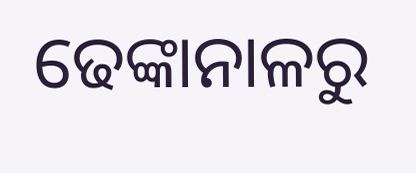ଢେଙ୍କାନାଳରୁ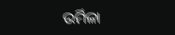ଉର୍ମିଳା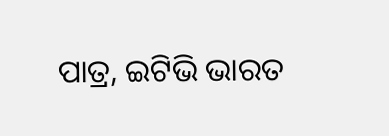ପାତ୍ର, ଇଟିଭି ଭାରତ